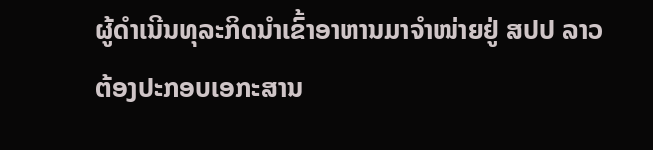ຜູ້ດໍາເນີນທຸລະກິດນໍາເຂົ້າອາຫານມາຈຳໜ່າຍຢູ່ ສປປ ລາວ ຕ້ອງປະກອບເອກະສານ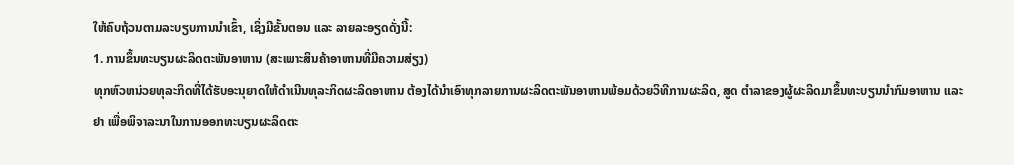ໃຫ້ຄົບຖ້ວນຕາມລະບຽບການນໍາເຂົ້າ, ເຊິ່ງມີຂັ້ນຕອນ ແລະ ລາຍລະອຽດດັ່ງນີ້:
1. ການຂຶ້ນທະບຽນຜະລິດຕະພັນອາຫານ (ສະເພາະສິນຄ້າອາຫານທີ່ມີຄວາມສ່ຽງ)
ທຸກຫົວຫນ່ວຍທຸລະກິດທີ່ໄດ້ຮັບອະນຸຍາດໃຫ້ດໍາເນີນທຸລະກິດຜະລິດອາຫານ ຕ້ອງໄດ້ນໍາເອົາທຸກລາຍການຜະລິດຕະພັນອາຫານພ້ອມດ້ວຍວິທີການຜະລິດ, ສູດ ຕໍາລາຂອງຜູ້ຜະລິດມາຂຶ້ນທະບຽນນໍາກົມອາຫານ ແລະ ຢາ ເພື່ອພິຈາລະນາໃນການອອກທະບຽນຜະລິດຕະ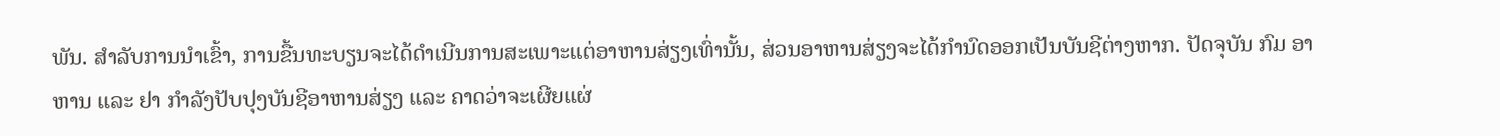ພັນ. ສໍາລັບການນໍາເຂົ້າ, ການຂື້ນທະບຽນຈະໄດ້ດໍາເນີນການສະເພາະແຕ່ອາຫານສ່ຽງເທົ່ານັ້ນ, ສ່ວນອາຫານສ່ຽງຈະໄດ້ກໍານົດອອກເປັນບັນຊີຕ່າງຫາກ. ປັດຈຸບັນ ກົມ ອາຫານ ແລະ ຢາ ກໍາລັງປັບປຸງບັນຊີອາຫານສ່ຽງ ແລະ ຄາດວ່າຈະເຜີຍແຜ່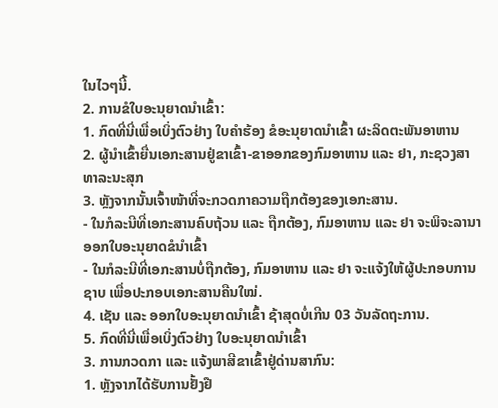ໃນໄວໆນີ້.
2. ການຂໍໃບອະນຸຍາດນຳເຂົ້າ:
1. ກົດທີ່ນີ່ເພື່ອເບິ່ງຕົວຢ່າງ ໃບຄຳຮ້ອງ ຂໍອະນຸຍາດນຳເຂົ້າ ຜະລິດຕະພັນອາຫານ
2. ຜູ້ນໍາເຂົ້າຍື່ນເອກະສານຢູ່ຂາເຂົ້າ-ຂາອອກຂອງກົມອາຫານ ແລະ ຢາ, ກະຊວງສາທາລະນະສຸກ
3. ຫຼັງຈາກນັ້ນເຈົ້າໜ້າທີ່ຈະກວດກາຄວາມຖືກຕ້ອງຂອງເອກະສານ.
- ໃນກໍລະນີທີ່ເອກະສານຄົບຖ້ວນ ແລະ ຖືກຕ້ອງ, ກົມອາຫານ ແລະ ຢາ ຈະພິຈະລານາອອກໃບອະນຸຍາດຂໍນໍາເຂົ້າ
- ໃນກໍລະນີທີ່ເອກະສານບໍ່ຖືກຕ້ອງ, ກົມອາຫານ ແລະ ຢາ ຈະແຈ້ງໃຫ້ຜູ້ປະກອບການຊາບ ເພື່ອປະກອບເອກະສານຄືນໃໝ່.
4. ເຊັນ ແລະ ອອກໃບອະນຸຍາດນຳເຂົ້າ ຊ້າສຸດບໍ່ເກີນ 03 ວັນລັດຖະການ.
5. ກົດທີ່ນີ່ເພື່ອເບິ່ງຕົວຢ່າງ ໃບອະນຸຍາດນຳເຂົ້າ
3. ການກວດກາ ແລະ ແຈ້ງພາສີຂາເຂົ້າຢູ່ດ່ານສາກົນ:
1. ຫຼັງຈາກໄດ້ຮັບການຢັ້ງຢື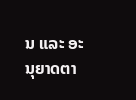ນ ແລະ ອະນຸຍາດຕາ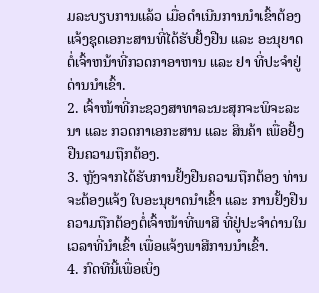ມລະບຽບການແລ້ວ ເມື່ອດໍາເນີນການນໍາເຂົ້າຕ້ອງແຈ້ງຊຸດເອກະສານທີ່ໄດ້ຮັບຢັ້ງຢືນ ແລະ ອະນຸຍາດຕໍ່ເຈົ້າຫນ້າທີ່ກວດກາອາຫານ ແລະ ຢາ ທີ່ປະຈໍາຢູ່ດ່ານນໍາເຂົ້າ.
2. ເຈົ້າໜ້າທີ່ກະຊວງສາທາລະນະສຸກຈະພິຈະລະນາ ແລະ ກວດກາເອກະສານ ແລະ ສິນຄ້າ ເພື່ອຢັ້ງຢືນຄວາມຖືກຕ້ອງ.
3. ຫຼັງຈາກໄດ້ຮັບການຢັ້ງຢືນຄວາມຖືກຕ້ອງ ທ່ານຈະຕ້ອງແຈ້ງ ໃບອະນຸຍາດນຳເຂົ້າ ແລະ ການຢັ້ງຢືນຄວາມຖືກຕ້ອງຕໍ່ເຈົ້າໜ້າທີ່ພາສີ ທີ່ຢູ່ປະຈໍາດ່ານໃນເວລາທີ່ນໍາເຂົ້າ ເພື່ອແຈ້ງພາສີການນຳເຂົ້າ.
4. ກົດທີນີ້ເພື່ອເບິ່ງ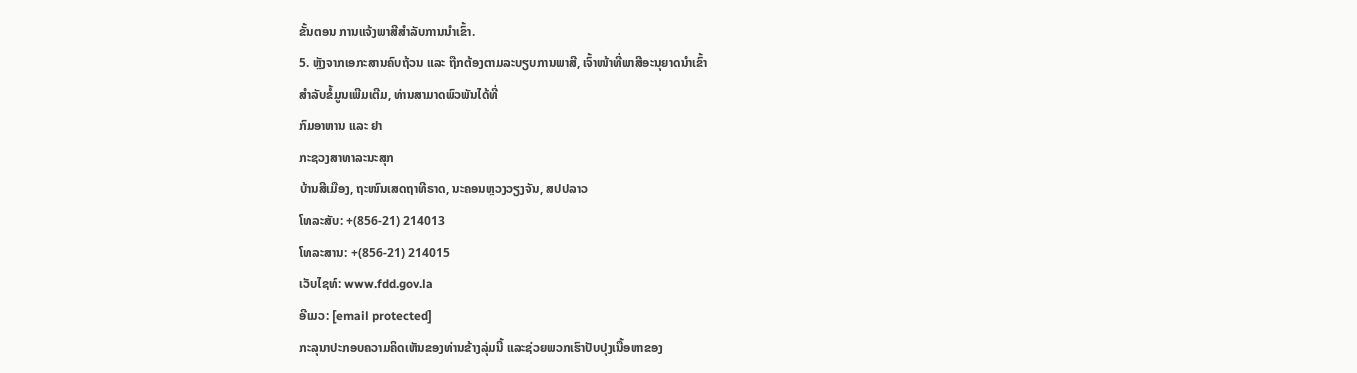ຂັ້ນຕອນ ການແຈ້ງພາສີສຳລັບການນຳເຂົ້າ.
5. ຫຼັງຈາກເອກະສານຄົບຖ້ວນ ແລະ ຖືກຕ້ອງຕາມລະບຽບການພາສີ, ເຈົ້າໜ້າທີ່ພາສີອະນຸຍາດນຳເຂົ້າ
ສຳລັບຂໍ້ມູນເພີມເຕີມ, ທ່ານສາມາດພົວພັນໄດ້ທີ່
ກົມອາຫານ ແລະ ຢາ
ກະຊວງສາທາລະນະສຸກ
ບ້ານສີເມືອງ, ຖະໜົນເສດຖາທີຣາດ, ນະຄອນຫຼວງວຽງຈັນ, ສປປລາວ
ໂທລະສັບ: +(856-21) 214013
ໂທລະສານ: +(856-21) 214015
ເວັບໄຊທ໌: www.fdd.gov.la
ອີເມວ: [email protected]
ກະລຸນາປະກອບຄວາມຄິດເຫັນຂອງທ່ານຂ້າງລຸ່ມນີ້ ແລະຊ່ວຍພວກເຮົາປັບປຸງເນື້ອຫາຂອງ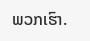ພວກເຮົາ.